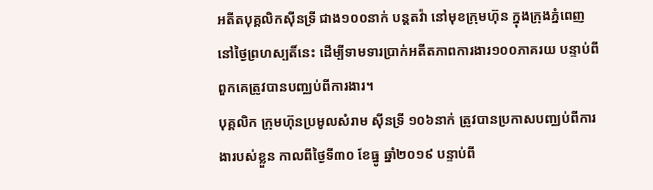អតីតបុគ្គលិកស៊ីនទ្រី ជាង១០០នាក់ បន្តតវ៉ា នៅមុខក្រុមហ៊ុន ក្នុងក្រុងភ្នំពេញ នៅថ្ងៃព្រហស្បតិ៍នេះ ដើម្បីទាមទារប្រាក់អតីតភាពការងារ១០០ភាគរយ បន្ទាប់ពីពួកគេត្រូវបានបញ្ឈប់ពីការងារ។
បុគ្គលិក ក្រុមហ៊ុនប្រមូលសំរាម ស៊ីនទ្រី ១០៦នាក់ ត្រូវបានប្រកាសបញ្ឈប់ពីការងារបស់ខ្លួន កាលពីថ្ងៃទី៣០ ខែធ្នូ ឆ្នាំ២០១៩ បន្ទាប់ពី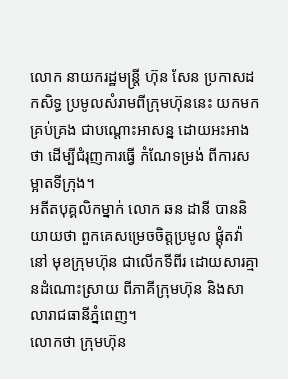លោក នាយករដ្ឋមន្ត្រី ហ៊ុន សែន ប្រកាសដកសិទ្ធ ប្រមូលសំរាមពីក្រុមហ៊ុននេះ យកមកគ្រប់គ្រង ជាបណ្ដោះអាសន្ន ដោយអះអាងថា ដើម្បីជំរុញការធ្វើ កំណែទម្រង់ ពីការសម្អាតទីក្រុង។
អតីតបុគ្គលិកម្នាក់ លោក ឆន ដានី បាននិយាយថា ពួកគេសម្រេចចិត្តប្រមូល ផ្តុំតវ៉ានៅ មុខក្រុមហ៊ុន ជាលើកទីពីរ ដោយសារគ្មានដំណោះស្រាយ ពីភាគីក្រុមហ៊ុន និងសាលារាជធានីភ្នំពេញ។
លោកថា ក្រុមហ៊ុន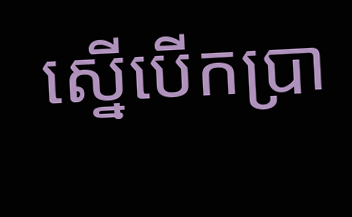ស្នើបើកប្រា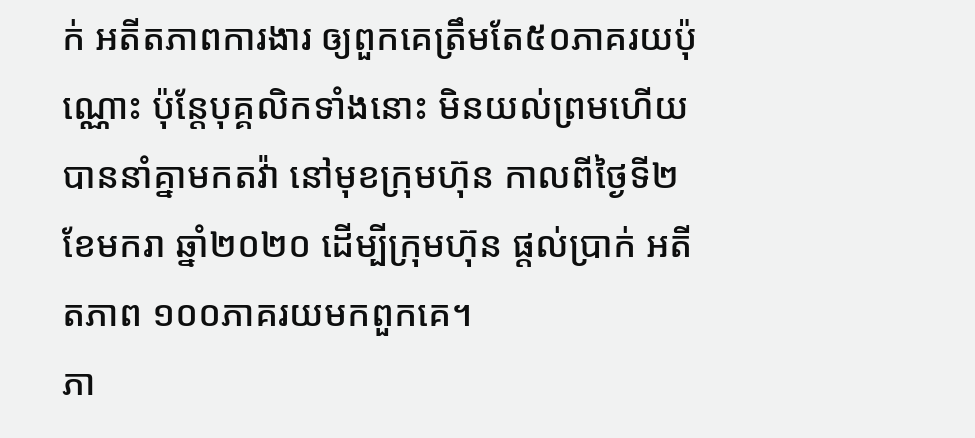ក់ អតីតភាពការងារ ឲ្យពួកគេត្រឹមតែ៥០ភាគរយប៉ុណ្ណោះ ប៉ុន្តែបុគ្គលិកទាំងនោះ មិនយល់ព្រមហើយបាននាំគ្នាមកតវ៉ា នៅមុខក្រុមហ៊ុន កាលពីថ្ងៃទី២ ខែមករា ឆ្នាំ២០២០ ដើម្បីក្រុមហ៊ុន ផ្តល់ប្រាក់ អតីតភាព ១០០ភាគរយមកពួកគេ។
ភា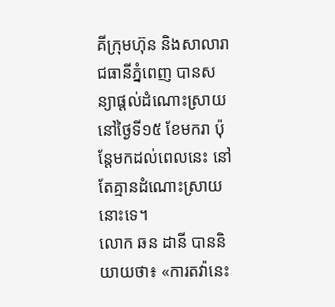គីក្រុមហ៊ុន និងសាលារាជធានីភ្នំពេញ បានសន្យាផ្តល់ដំណោះស្រាយ នៅថ្ងៃទី១៥ ខែមករា ប៉ុន្តែមកដល់ពេលនេះ នៅតែគ្មានដំណោះស្រាយនោះទេ។
លោក ឆន ដានី បាននិយាយថា៖ «ការតវ៉ានេះ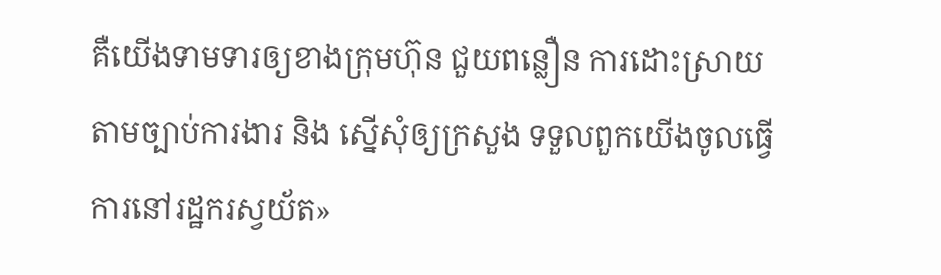គឺយើងទាមទារឲ្យខាងក្រុមហ៊ុន ជួយពន្លឿន ការដោះស្រាយ តាមច្បាប់ការងារ និង ស្នើសុំឲ្យក្រសួង ទទួលពួកយើងចូលធ្វើការនៅរដ្ឋករស្វយ័ត»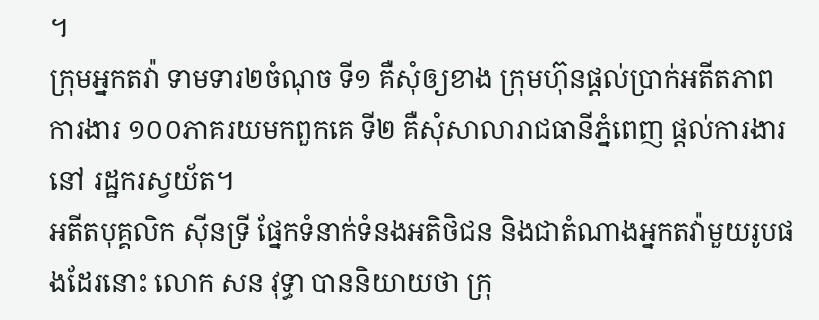។
ក្រុមអ្នកតវ៉ា ទាមទារ២ចំណុច ទី១ គឺសុំឲ្យខាង ក្រុមហ៊ុនផ្តល់ប្រាក់អតីតភាពការងារ ១០០ភាគរយមកពួកគេ ទី២ គឺសុំសាលារាជធានីភ្នំពេញ ផ្តល់ការងារនៅ រដ្ឋករស្វយ័ត។
អតីតបុគ្គលិក ស៊ីនទ្រី ផ្នែកទំនាក់ទំនងអតិថិជន និងជាតំណាងអ្នកតវ៉ាមួយរូបផងដែរនោះ លោក សន វុទ្ធា បាននិយាយថា ក្រុ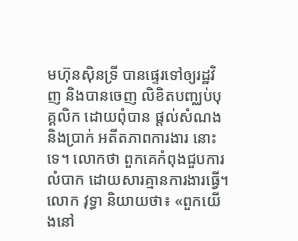មហ៊ុនស៊ិនទ្រី បានផ្ទេរទៅឲ្យរដ្ឋវិញ និងបានចេញ លិខិតបញ្ឈប់បុគ្គលិក ដោយពុំបាន ផ្តល់សំណង និងប្រាក់ អតីតភាពការងារ នោះទេ។ លោកថា ពួកគេកំពុងជួបការលំបាក ដោយសារគ្មានការងារធ្វើ។
លោក វុទ្ធា និយាយថា៖ «ពួកយើងនៅ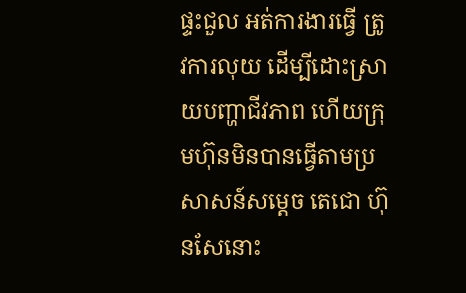ផ្ទះជួល អត់ការងារធ្វើ ត្រូវការលុយ ដើម្បីដោះស្រាយបញ្ហាជីវភាព ហើយក្រុមហ៊ុនមិនបានធ្វើតាមប្រសាសន៍សម្តេច តេជោ ហ៊ុនសែនោះ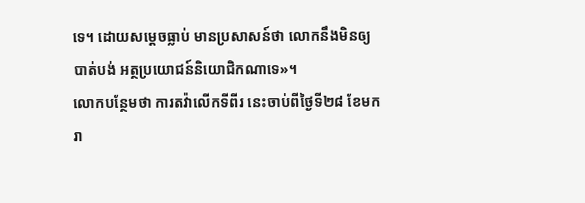ទេ។ ដោយសម្តេចធ្លាប់ មានប្រសាសន៍ថា លោកនឹងមិនឲ្យ បាត់បង់ អត្ថប្រយោជន៍និយោជិកណាទេ»។
លោកបន្ថែមថា ការតវ៉ាលើកទីពីរ នេះចាប់ពីថ្ងៃទី២៨ ខែមករា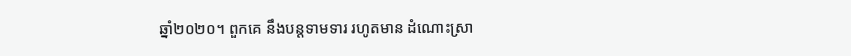ឆ្នាំ២០២០។ ពួកគេ នឹងបន្តទាមទារ រហូតមាន ដំណោះស្រា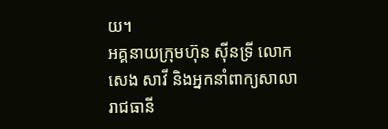យ។
អគ្គនាយក្រុមហ៊ុន ស៊ីនទ្រី លោក សេង សាវី និងអ្នកនាំពាក្យសាលារាជធានី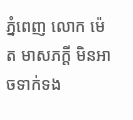ភ្នំពេញ លោក ម៉េត មាសភក្តី មិនអាចទាក់ទង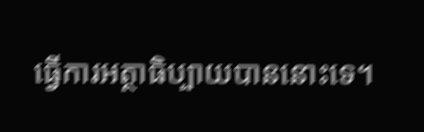ធ្វើការអត្ថាធិប្បាយបាននោះទេ។